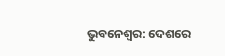ଭୁବନେଶ୍ୱର: ଦେଶରେ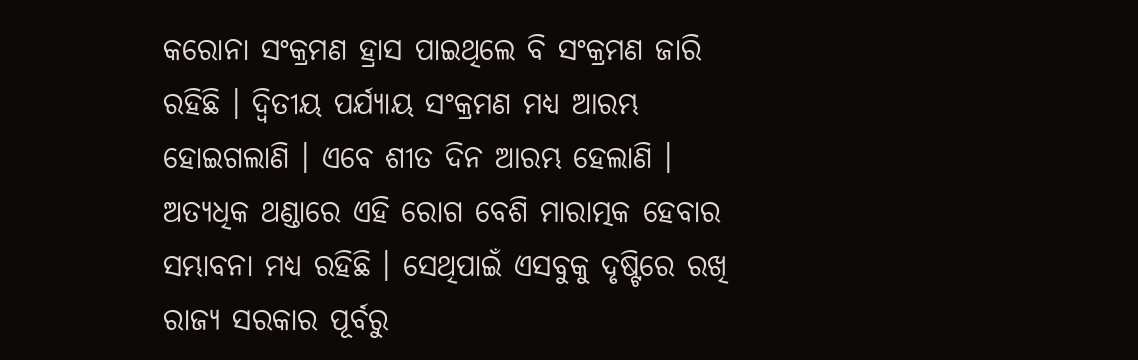କରୋନା ସଂକ୍ରମଣ ହ୍ରାସ ପାଇଥିଲେ ବି ସଂକ୍ରମଣ ଜାରି ରହିଛି । ଦ୍ୱିତୀୟ ପର୍ଯ୍ୟାୟ ସଂକ୍ରମଣ ମଧ୍ୟ ଆରମ୍ଭ ହୋଇଗଲାଣି । ଏବେ ଶୀତ ଦିନ ଆରମ୍ଭ ହେଲାଣି । ଅତ୍ୟଧିକ ଥଣ୍ଡାରେ ଏହି ରୋଗ ବେଶି ମାରାତ୍ମକ ହେବାର ସମ୍ଭାବନା ମଧ୍ୟ ରହିଛି । ସେଥିପାଇଁ ଏସବୁକୁ ଦୃଷ୍ଟିରେ ରଖି ରାଜ୍ୟ ସରକାର ପୂର୍ବରୁ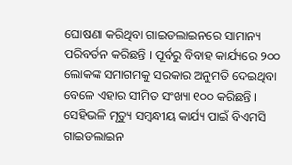ଘୋଷଣା କରିଥିବା ଗାଇଡଲାଇନରେ ସାମାନ୍ୟ ପରିବର୍ତନ କରିଛନ୍ତି । ପୂର୍ବରୁ ବିବାହ କାର୍ଯ୍ୟରେ ୨୦୦ ଲୋକଙ୍କ ସମାଗମକୁ ସରକାର ଅନୁମତି ଦେଇଥିବା ବେଳେ ଏହାର ସୀମିତ ସଂଖ୍ୟା ୧୦୦ କରିଛନ୍ତି । ସେହିଭଳି ମୃତ୍ୟୁ ସମ୍ବନ୍ଧୀୟ କାର୍ଯ୍ୟ ପାଇଁ ବିଏମସି ଗାଇଡଲାଇନ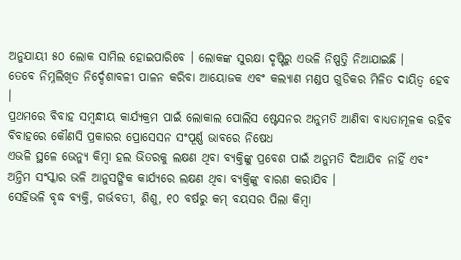ଅନୁଯାୟୀ ୫୦ ଲୋକ ସାମିଲ ହୋଇପାରିବେ । ଲୋକଙ୍କ ସୁରକ୍ଷା ଦୃଷ୍ଟିରୁ ଏଭଳି ନିଷ୍ପତ୍ତି ନିଆଯାଇଛି ।
ତେବେ ନିମ୍ନଲିଖିତ ନିର୍ଦ୍ଦେଶାବଳୀ ପାଳନ କରିବା ଆୟୋଜକ ଏବଂ କଲ୍ୟାଣ ମଣ୍ଡପ ଗୁଡିକର ମିଳିତ ଦାୟିତ୍ୱ ହେବ ।
ପ୍ରଥମରେ ବିବାହ ସମ୍ବନ୍ଧୀୟ କାର୍ଯ୍ୟକ୍ରମ ପାଇଁ ଲୋକାଲ ପୋଲିସ ଷ୍ଟେସନର ଅନୁମତି ଆଣିବା ବାଧ୍ୟତାମୂଳକ ରହିବ
ବିବାହରେ କୌଣସି ପ୍ରକାରର ପ୍ରୋସେସନ ସଂପୂର୍ଣ୍ଣ ଭାବରେ ନିଷେଧ
ଏଭଳି ସ୍ଥଳେ ଭେନ୍ୟୁ କିମ୍ବା ହଲ ଭିତରକୁ ଲକ୍ଷଣ ଥିବା ବ୍ୟକ୍ତିଙ୍କୁ ପ୍ରବେଶ ପାଇଁ ଅନୁମତି ଦିଆଯିବ ନାହିଁ ଏବଂ ଅନ୍ତିମ ସଂସ୍କାର ଭଳି ଆନୁସଙ୍ଗିକ କାର୍ଯ୍ୟରେ ଲକ୍ଷଣ ଥିବା ବ୍ୟକ୍ତିଙ୍କୁ ବାରଣ କରାଯିବ ।
ସେହିଭଳି ବୃଦ୍ଧ ବ୍ୟକ୍ତି, ଗର୍ଭବତୀ, ଶିଶୁ, ୧୦ ବର୍ଷରୁ କମ୍ ବୟସର ପିଲା କିମ୍ବା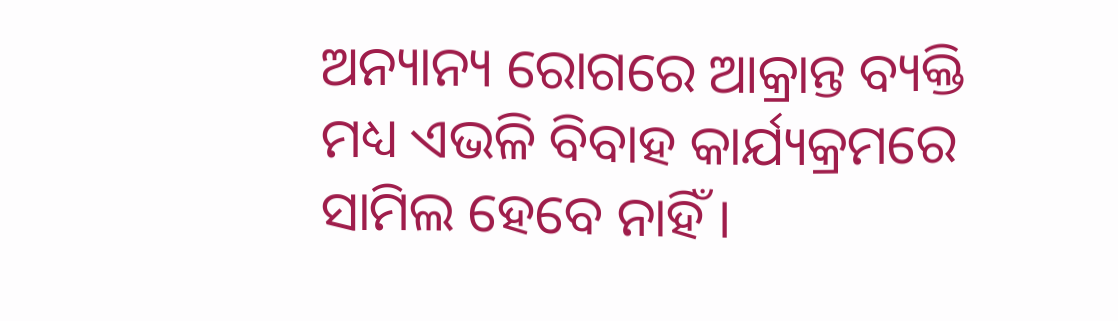ଅନ୍ୟାନ୍ୟ ରୋଗରେ ଆକ୍ରାନ୍ତ ବ୍ୟକ୍ତି ମଧ୍ୟ ଏଭଳି ବିବାହ କାର୍ଯ୍ୟକ୍ରମରେ ସାମିଲ ହେବେ ନାହିଁ ।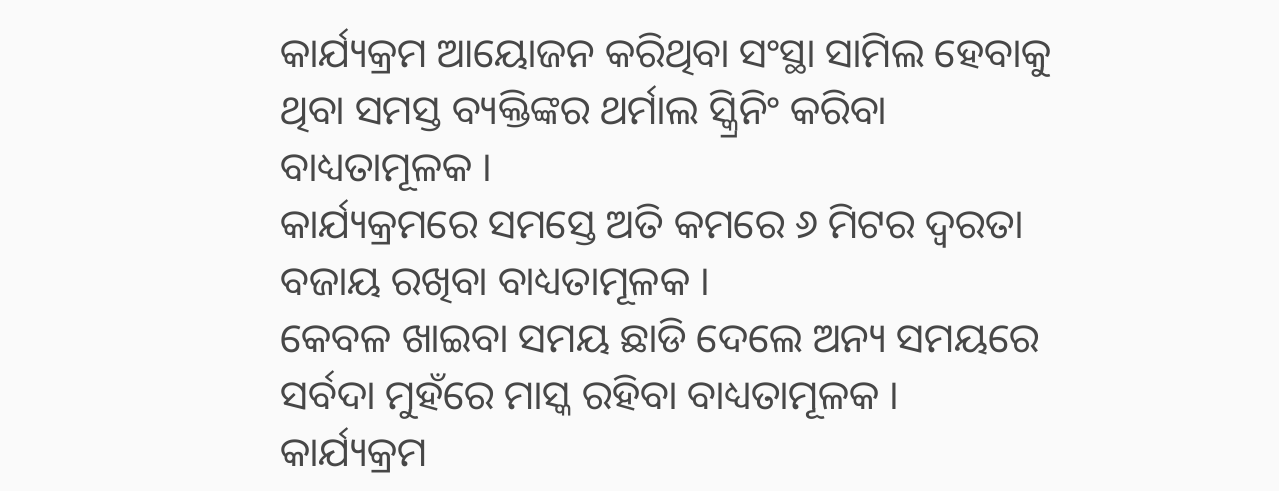କାର୍ଯ୍ୟକ୍ରମ ଆୟୋଜନ କରିଥିବା ସଂସ୍ଥା ସାମିଲ ହେବାକୁ ଥିବା ସମସ୍ତ ବ୍ୟକ୍ତିଙ୍କର ଥର୍ମାଲ ସ୍କ୍ରିନିଂ କରିବା ବାଧ୍ୟତାମୂଳକ ।
କାର୍ଯ୍ୟକ୍ରମରେ ସମସ୍ତେ ଅତି କମରେ ୬ ମିଟର ଦ୍ୱରତା ବଜାୟ ରଖିବା ବାଧ୍ୟତାମୂଳକ ।
କେବଳ ଖାଇବା ସମୟ ଛାଡି ଦେଲେ ଅନ୍ୟ ସମୟରେ ସର୍ବଦା ମୁହଁରେ ମାସ୍କ ରହିବା ବାଧ୍ୟତାମୂଳକ ।
କାର୍ଯ୍ୟକ୍ରମ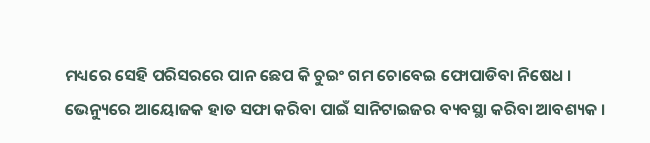ମଧ୍ୟରେ ସେହି ପରିସରରେ ପାନ ଛେପ କି ଚୁଇଂ ଗମ ଚୋବେଇ ଫୋପାଡିବା ନିଷେଧ ।
ଭେନ୍ୟୁରେ ଆୟୋଜକ ହାତ ସଫା କରିବା ପାଇଁ ସାନିଟାଇଜର ବ୍ୟବସ୍ଥା କରିବା ଆବଶ୍ୟକ ।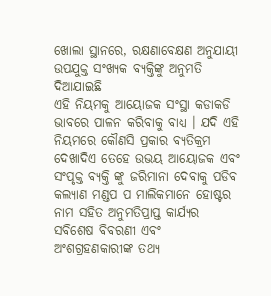ଖୋଲା ସ୍ଥାନରେ, ରକ୍ଷଣାବେକ୍ଷଣ ଅନୁଯାୟୀ ଉପଯୁକ୍ତ ସଂଖ୍ୟକ ବ୍ୟକ୍ତିଙ୍କୁ ଅନୁମତି ଦିଆଯାଇଛି
ଏହି ନିୟମକୁ ଆୟୋଜକ ସଂସ୍ଥା କଡାକଡି ଭାବରେ ପାଳନ କରିବାକୁ ବାଧ୍ୟ । ଯଦି ଏହି ନିୟମରେ କୌଣସି ପ୍ରକାର ବ୍ୟତିକ୍ରମ ଦେଖାଦିଏ ତେହେ ଉଭୟ ଆୟୋଜକ ଏବଂ ସଂପୃକ୍ତ ବ୍ୟକ୍ତି ଙ୍କୁ ଜରିମାନା ଦେବାକୁ ପଡିବ
କଲ୍ୟାଣ ମଣ୍ଡପ ପ ମାଲିକମାନେ ହୋଷ୍ଟର ନାମ ସହିତ ଅନୁମତିପ୍ରାପ୍ତ କାର୍ଯ୍ୟର ସବିଶେଷ ବିବରଣୀ ଏବଂ ଅଂଶଗ୍ରହଣକାରୀଙ୍କ ତଥ୍ୟ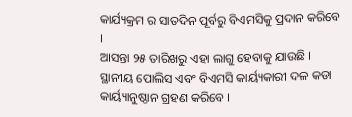କାର୍ଯ୍ୟକ୍ରମ ର ସାତଦିନ ପୂର୍ବରୁ ବିଏମସିକୁ ପ୍ରଦାନ କରିବେ ।
ଆସନ୍ତା ୨୫ ତାରିଖରୁ ଏହା ଲାଗୁ ହେବାକୁ ଯାଉଛି ।
ସ୍ଥାନୀୟ ପୋଲିସ ଏବଂ ବିଏମସି କାର୍ୟ୍ୟକାରୀ ଦଳ କଡା କାର୍ୟ୍ୟାନୁଷ୍ଠାନ ଗ୍ରହଣ କରିବେ ।